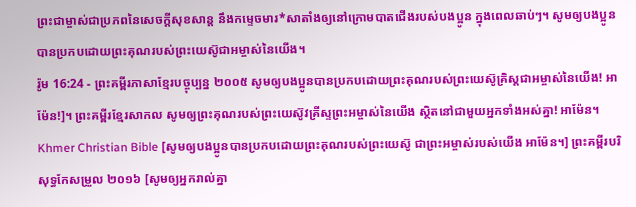ព្រះជាម្ចាស់ជាប្រភពនៃសេចក្ដីសុខសាន្ត នឹងកម្ទេចមារ*សាតាំងឲ្យនៅក្រោមបាតជើងរបស់បងប្អូន ក្នុងពេលឆាប់ៗ។ សូមឲ្យបងប្អូនបានប្រកបដោយព្រះគុណរបស់ព្រះយេស៊ូជាអម្ចាស់នៃយើង។
រ៉ូម 16:24 - ព្រះគម្ពីរភាសាខ្មែរបច្ចុប្បន្ន ២០០៥ សូមឲ្យបងប្អូនបានប្រកបដោយព្រះគុណរបស់ព្រះយេស៊ូគ្រិស្តជាអម្ចាស់នៃយើង! អាម៉ែន!]។ ព្រះគម្ពីរខ្មែរសាកល សូមឲ្យព្រះគុណរបស់ព្រះយេស៊ូវគ្រីស្ទព្រះអម្ចាស់នៃយើង ស្ថិតនៅជាមួយអ្នកទាំងអស់គ្នា! អាម៉ែន។ Khmer Christian Bible [សូមឲ្យបងប្អូនបានប្រកបដោយព្រះគុណរបស់ព្រះយេស៊ូ ជាព្រះអម្ចាស់របស់យើង អាម៉ែន។] ព្រះគម្ពីរបរិសុទ្ធកែសម្រួល ២០១៦ [សូមឲ្យអ្នករាល់គ្នា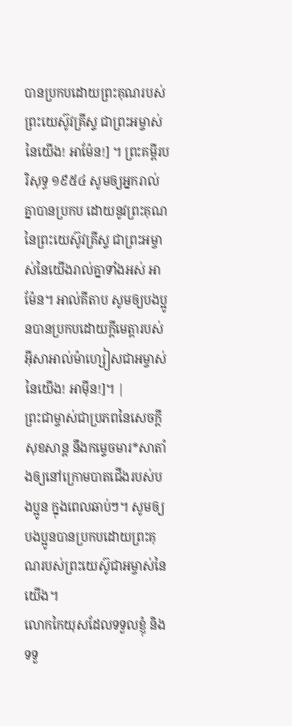បានប្រកបដោយព្រះគុណរបស់ព្រះយេស៊ូវគ្រីស្ទ ជាព្រះអម្ចាស់នៃយើង! អាម៉ែន!] ។ ព្រះគម្ពីរបរិសុទ្ធ ១៩៥៤ សូមឲ្យអ្នករាល់គ្នាបានប្រកប ដោយនូវព្រះគុណនៃព្រះយេស៊ូវគ្រីស្ទ ជាព្រះអម្ចាស់នៃយើងរាល់គ្នាទាំងអស់ អាម៉ែន។ អាល់គីតាប សូមឲ្យបងប្អូនបានប្រកបដោយក្តីមេត្តារបស់អ៊ីសាអាល់ម៉ាហ្សៀសជាអម្ចាស់នៃយើង! អាម៉ីន!]។ |
ព្រះជាម្ចាស់ជាប្រភពនៃសេចក្ដីសុខសាន្ត នឹងកម្ទេចមារ*សាតាំងឲ្យនៅក្រោមបាតជើងរបស់បងប្អូន ក្នុងពេលឆាប់ៗ។ សូមឲ្យបងប្អូនបានប្រកបដោយព្រះគុណរបស់ព្រះយេស៊ូជាអម្ចាស់នៃយើង។
លោកកៃយុសដែលទទួលខ្ញុំ និងទទួ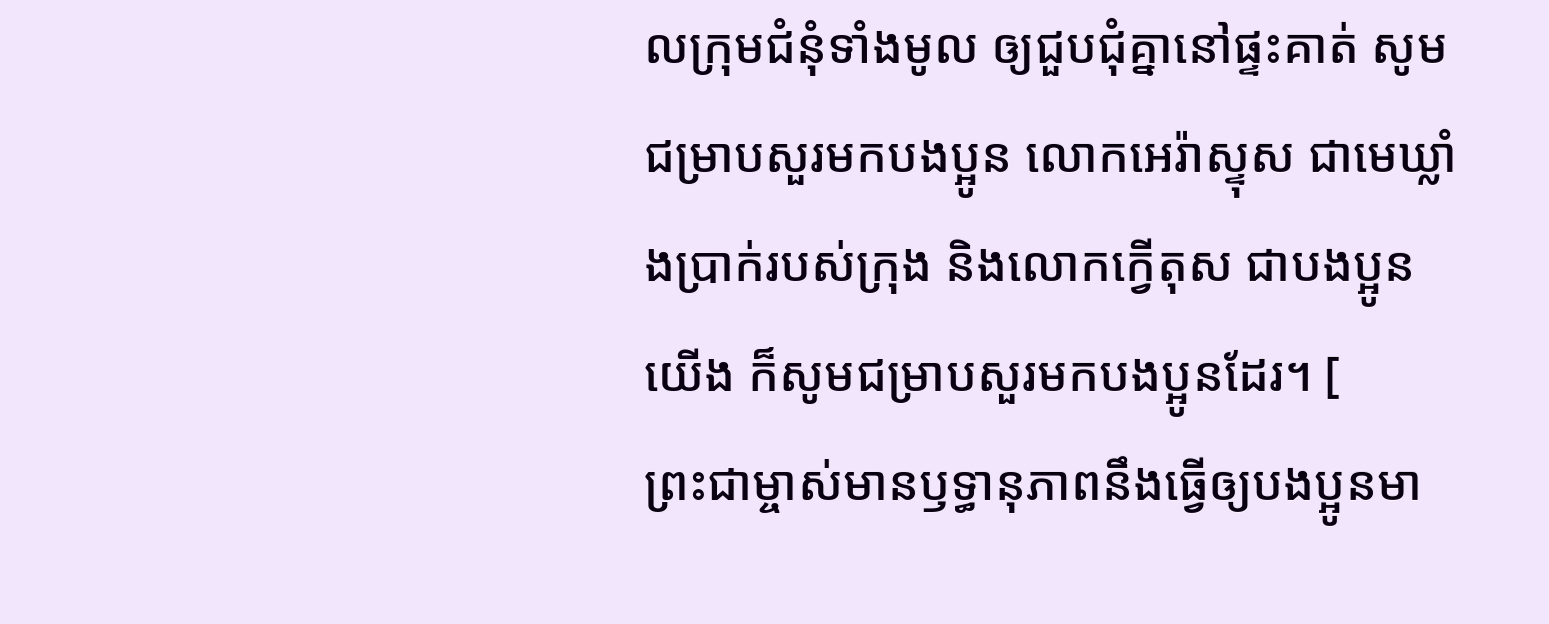លក្រុមជំនុំទាំងមូល ឲ្យជួបជុំគ្នានៅផ្ទះគាត់ សូមជម្រាបសួរមកបងប្អូន លោកអេរ៉ាស្ទុស ជាមេឃ្លាំងប្រាក់របស់ក្រុង និងលោកក្វើតុស ជាបងប្អូនយើង ក៏សូមជម្រាបសួរមកបងប្អូនដែរ។ [
ព្រះជាម្ចាស់មានឫទ្ធានុភាពនឹងធ្វើឲ្យបងប្អូនមា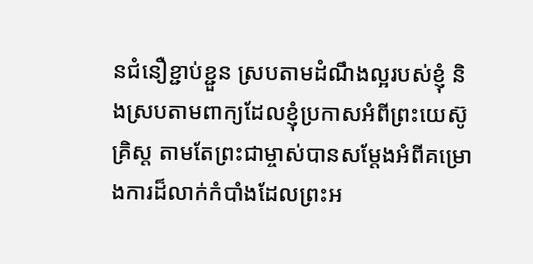នជំនឿខ្ជាប់ខ្ជួន ស្របតាមដំណឹងល្អរបស់ខ្ញុំ និងស្របតាមពាក្យដែលខ្ញុំប្រកាសអំពីព្រះយេស៊ូគ្រិស្ត តាមតែព្រះជាម្ចាស់បានសម្តែងអំពីគម្រោងការដ៏លាក់កំបាំងដែលព្រះអ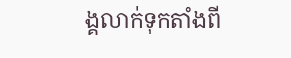ង្គលាក់ទុកតាំងពី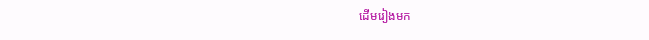ដើមរៀងមក